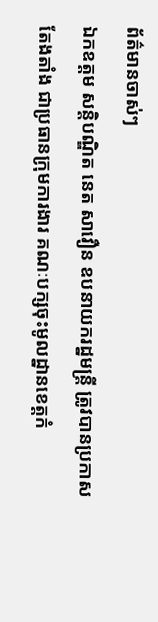ព័ត៌មានចាស់ៗ
ឯកឧត្តម សន្តិបណ្ឌិត នេត សាវឿន ឧបនាយករដ្នមន្ត្រី ត្រូវបានប្រកាសតែងតាំង ជាប្រធានក្រុមការងារ គណៈបក្សចុះមូលដ្នានខេត្តកំ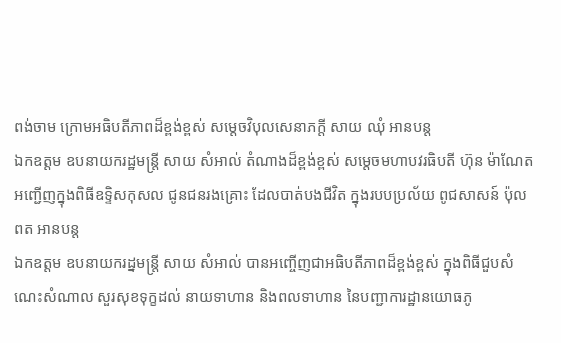ពង់ចាម ក្រោមអធិបតីភាពដ៏ខ្ពង់ខ្ពស់ សម្តេចវិបុលសេនាភក្តី សាយ ឈុំ អានបន្ត
ឯកឧត្ដម ឧបនាយករដ្ឋមន្ត្រី សាយ សំអាល់ តំណាងដ៏ខ្ពង់ខ្ពស់ សម្តេចមហាបវរធិបតី ហ៊ុន ម៉ាណែត អញ្ជេីញក្នុងពិធីឧទ្ទិសកុសល ជូនជនរងគ្រោះ ដែលបាត់បងជីវិត ក្នុងរបបប្រល័យ ពូជសាសន៍ ប៉ុល ពត អានបន្ត
ឯកឧត្តម ឧបនាយករដ្នមន្ត្រី សាយ សំអាល់ បានអញ្ចើញជាអធិបតីភាពដ៏ខ្ពង់ខ្ពស់ ក្នុងពិធីជួបសំណេះសំណាល សួរសុខទុក្ខដល់ នាយទាហាន និងពលទាហាន នៃបញ្ជាការដ្ឋានយោធភូ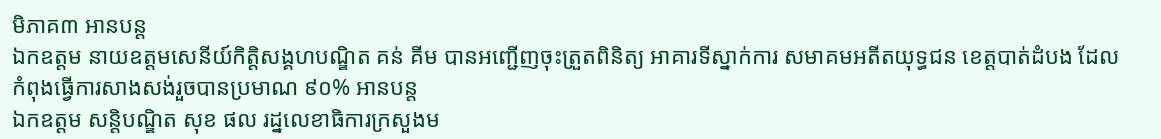មិភាគ៣ អានបន្ត
ឯកឧត្តម នាយឧត្តមសេនីយ៍កិត្តិសង្គហបណ្ឌិត គន់ គីម បានអញ្ជើញចុះត្រួតពិនិត្យ អាគារទីស្នាក់ការ សមាគមអតីតយុទ្ធជន ខេត្តបាត់ដំបង ដែលកំពុងធ្វើការសាងសង់រួចបានប្រមាណ ៩០% អានបន្ត
ឯកឧត្តម សន្តិបណ្ឌិត សុខ ផល រដ្នលេខាធិការក្រសួងម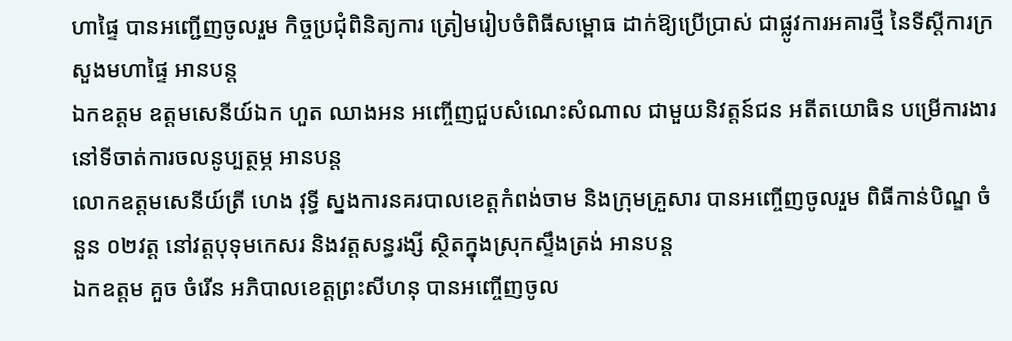ហាផ្ទៃ បានអញ្ជើញចូលរួម កិច្ចប្រជុំពិនិត្យការ ត្រៀមរៀបចំពិធីសម្ពោធ ដាក់ឱ្យប្រើប្រាស់ ជាផ្លូវការអគារថ្មី នៃទីស្តីការក្រសួងមហាផ្ទៃ អានបន្ត
ឯកឧត្តម ឧត្ដមសេនីយ៍ឯក ហួត ឈាងអន អញ្ចើញជួបសំណេះសំណាល ជាមួយនិវត្តន៍ជន អតីតយោធិន បម្រើការងារ នៅទីចាត់ការចលនូប្បត្ថម្ភ អានបន្ត
លោកឧត្តមសេនីយ៍ត្រី ហេង វុទ្ធី ស្នងការនគរបាលខេត្តកំពង់ចាម និងក្រុមគ្រួសារ បានអញ្ចើញចូលរួម ពិធីកាន់បិណ្ឌ ចំនួន ០២វត្ដ នៅវត្តបុទុមកេសរ និងវត្តសន្ធរង្សី ស្ថិតក្នុងស្រុកស្ទឹងត្រង់ អានបន្ត
ឯកឧត្តម គួច ចំរើន អភិបាលខេត្តព្រះសីហនុ បានអញ្ចើញចូល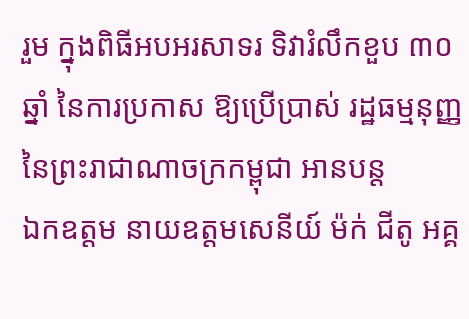រួម ក្នុងពិធីអបអរសាទរ ទិវារំលឹកខួប ៣០ឆ្នាំ នៃការប្រកាស ឱ្យប្រើប្រាស់ រដ្ឋធម្មនុញ្ញ នៃព្រះរាជាណាចក្រកម្ពុជា អានបន្ត
ឯកឧត្តម នាយឧត្តមសេនីយ៍ ម៉ក់ ជីតូ អគ្គ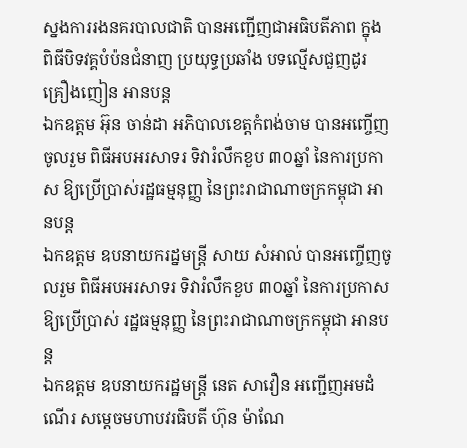ស្នងការរងនគរបាលជាតិ បានអញ្ជើញជាអធិបតីភាព ក្នុងពិធីបិទវគ្គបំប៉នជំនាញ ប្រយុទ្ធប្រឆាំង បទល្មើសជួញដូរគ្រឿងញៀន អានបន្ត
ឯកឧត្តម អ៊ុន ចាន់ដា អភិបាលខេត្តកំពង់ចាម បានអញ្ចើញចូលរួម ពិធីអបអរសាទរ ទិវារំលឹកខួប ៣០ឆ្នាំ នៃការប្រកាស ឱ្យប្រើប្រាស់រដ្ឋធម្មនុញ្ញ នៃព្រះរាជាណាចក្រកម្ពុជា អានបន្ត
ឯកឧត្តម ឧបនាយករដ្នមន្ត្រី សាយ សំអាល់ បានអញ្ចើញចូលរួម ពិធីអបអរសាទរ ទិវារំលឹកខួប ៣០ឆ្នាំ នៃការប្រកាស ឱ្យប្រើប្រាស់ រដ្ឋធម្មនុញ្ញ នៃព្រះរាជាណាចក្រកម្ពុជា អានបន្ត
ឯកឧត្តម ឧបនាយករដ្ឋមន្រ្តី នេត សាវឿន អញ្ជើញអមដំណើរ សម្តេចមហាបវរធិបតី ហ៊ុន ម៉ាណែ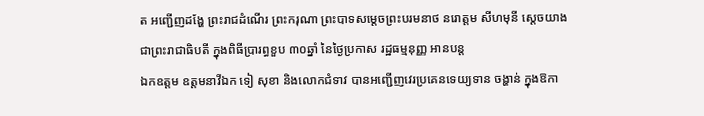ត អញ្ជើញដង្ហែ ព្រះរាជដំណើរ ព្រះករុណា ព្រះបាទសម្តេចព្រះបរមនាថ នរោត្តម សីហមុនី ស្តេចយាងជាព្រះរាជាធិបតី ក្នុងពិធីប្រារព្ធខួប ៣០ឆ្នាំ នៃថ្ងៃប្រកាស រដ្ឋធម្មនុញ្ញ អានបន្ត
ឯកឧត្តម ឧត្តមនាវីឯក ទៀ សុខា និងលោកជំទាវ បានអញ្ជើញវេរប្រគេនទេយ្យទាន ចង្ហាន់ ក្នុងឱកា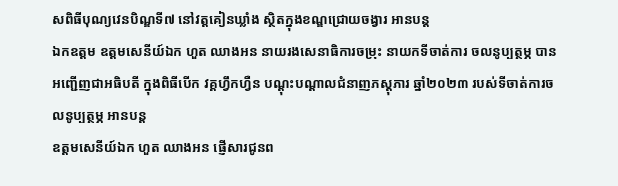សពិធីបុណ្យវេនបិណ្ឌទី៧ នៅវត្តគៀនឃ្លាំង ស្ថិតក្នុងខណ្ឌជ្រោយចង្វារ អានបន្ត
ឯកឧត្តម ឧត្ដមសេនីយ៍ឯក ហួត ឈាងអន នាយរងសេនាធិការចម្រុះ នាយកទីចាត់ការ ចលនូប្បត្ថម្ភ បានអញ្ជើញជាអធិបតី ក្នុងពិធីបើក វគ្គហ្វឹកហ្វឺន បណ្ដុះបណ្ដាលជំនាញភស្តុភារ ឆ្នាំ២០២៣ របស់ទីចាត់ការចលនូប្បត្ថម្ភ អានបន្ត
ឧត្ដមសេនីយ៍ឯក ហួត ឈាងអន ផ្ញើសារជូនព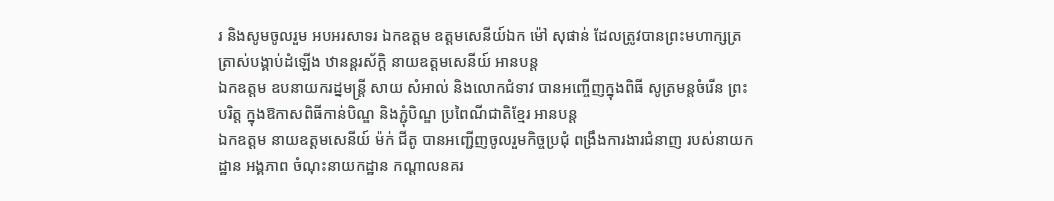រ និងសូមចូលរួម អបអរសាទរ ឯកឧត្តម ឧត្តមសេនីយ៍ឯក ម៉ៅ សុផាន់ ដែលត្រូវបានព្រះមហាក្សត្រ ត្រាស់បង្គាប់ដំឡើង ឋានន្ដរស័ក្ដិ នាយឧត្តមសេនីយ៍ អានបន្ត
ឯកឧត្តម ឧបនាយករដ្នមន្ត្រី សាយ សំអាល់ និងលោកជំទាវ បានអញ្ចើញក្នុងពិធី សូត្រមន្តចំរេីន ព្រះបរិត្ត ក្នុងឱកាសពិធីកាន់បិណ្ឌ និងភ្ជុំបិណ្ឌ ប្រពៃណីជាតិខ្មែរ អានបន្ត
ឯកឧត្តម នាយឧត្តមសេនីយ៍ ម៉ក់ ជីតូ បានអញ្ជើញចូលរួមកិច្ចប្រជុំ ពង្រឹងការងារជំនាញ របស់នាយកដ្ឋាន អង្គភាព ចំណុះនាយកដ្ឋាន កណ្តាលនគរ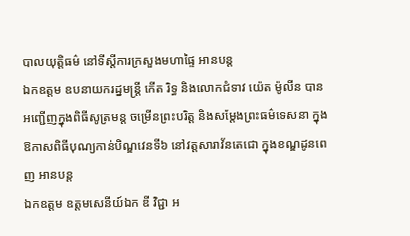បាលយុត្តិធម៌ នៅទីស្តីការក្រសួងមហាផ្ទៃ អានបន្ត
ឯកឧត្តម ឧបនាយករដ្នមន្ត្រី កើត រិទ្ធ និងលោកជំទាវ យ៉េត ម៉ូលីន បានអញ្ជើញក្នុងពិធីសូត្រមន្ត ចម្រើនព្រះបរិត្ត និងសម្តែងព្រះធម៌ទេសនា ក្នុងឱកាសពិធីបុណ្យកាន់បិណ្ឌវេនទី៦ នៅវត្តសារាវ័នតេជោ ក្នុងខណ្ឌដូនពេញ អានបន្ត
ឯកឧត្តម ឧត្តមសេនីយ៍ឯក ឌី វិជ្ជា អ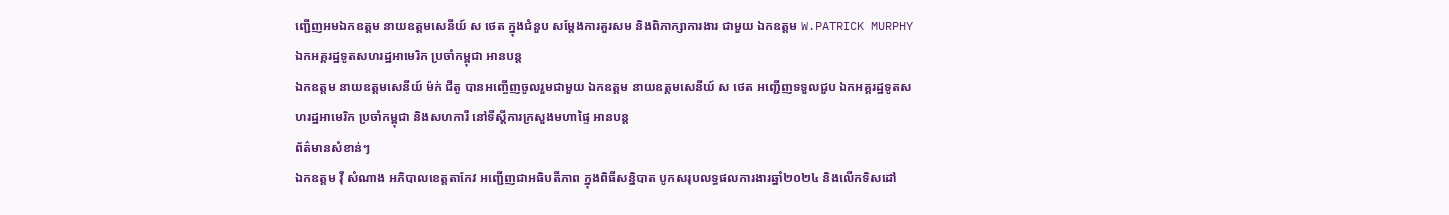ញ្ជើញអមឯកឧត្តម នាយឧត្តមសេនីយ៍ ស ថេត ក្នុងជំនួប សម្តែងការគួរសម និងពិភាក្សាការងារ ជាមួយ ឯកឧត្តម W.PATRICK MURPHY ឯកអគ្គរដ្ឋទូតសហរដ្ឋអាមេរិក ប្រចាំកម្ពុជា អានបន្ត
ឯកឧត្តម នាយឧត្តមសេនីយ៍ ម៉ក់ ជីតូ បានអញ្ចើញចូលរួមជាមួយ ឯកឧត្តម នាយឧត្តមសេនីយ៍ ស ថេត អញ្ជើញទទួលជួប ឯកអគ្គរដ្ឋទូតសហរដ្ឋអាមេរិក ប្រចាំកម្ពុជា និងសហការី នៅទីស្តីការក្រសួងមហាផ្ទៃ អានបន្ត
ព័ត៌មានសំខាន់ៗ
ឯកឧត្តម វ៉ី សំណាង អភិបាលខេត្តតាកែវ អញ្ជើញជាអធិបតីភាព ក្នុងពិធីសន្និបាត បូកសរុបលទ្ធផលការងារឆ្នាំ២០២៤ និងលើកទិសដៅ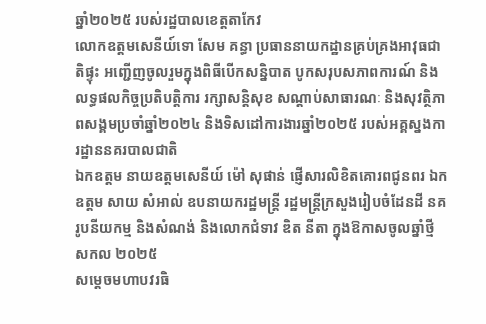ឆ្នាំ២០២៥ របស់រដ្ឋបាលខេត្តតាកែវ
លោកឧត្តមសេនីយ៍ទោ សែម គន្ធា ប្រធាននាយកដ្ឋានគ្រប់គ្រងអាវុធជាតិផ្ទុះ អញ្ជើញចូលរួមក្នុងពិធីបើកសន្និបាត បូកសរុបសភាពការណ៍ និងលទ្ធផលកិច្ចប្រតិបត្តិការ រក្សាសន្តិសុខ សណ្តាប់សាធារណៈ និងសុវត្ថិភាពសង្គមប្រចាំឆ្នាំ២០២៤ និងទិសដៅការងារឆ្នាំ២០២៥ របស់អគ្គស្នងការដ្ឋាននគរបាលជាតិ
ឯកឧត្តម នាយឧត្តមសេនីយ៍ ម៉ៅ សុផាន់ ផ្ញើសារលិខិតគោរពជូនពរ ឯកឧត្ដម សាយ សំអាល់ ឧបនាយករដ្ឋមន្ត្រី រដ្ឋមន្ត្រីក្រសួងរៀបចំដែនដី នគរូបនីយកម្ម និងសំណង់ និងលោកជំទាវ ឌិត នីតា ក្នុងឱកាសចូលឆ្នាំថ្មី សកល ២០២៥
សម្ដេចមហាបវរធិ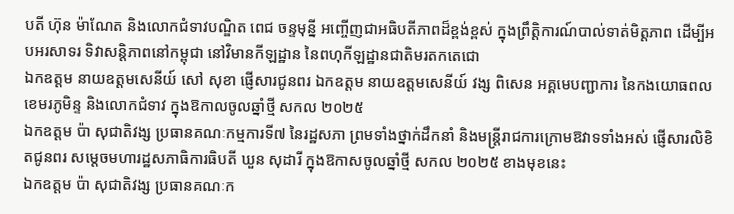បតី ហ៊ុន ម៉ាណែត និងលោកជំទាវបណ្ឌិត ពេជ ចន្ទមុន្នី អញ្ចើញជាអធិបតីភាពដ៏ខ្ពង់ខ្ពស់ ក្នុងព្រឹត្តិការណ៍បាល់ទាត់មិត្តភាព ដើម្បីអបអរសាទរ ទិវាសន្តិភាពនៅកម្ពុជា នៅវិមានកីឡដ្ឋាន នៃពហុកីឡដ្ឋានជាតិមរតកតេជោ
ឯកឧត្តម នាយឧត្តមសេនីយ៍ សៅ សុខា ផ្ញើសារជូនពរ ឯកឧត្តម នាយឧត្តមសេនីយ៍ វង្ស ពិសេន អគ្គមេបញ្ជាការ នៃកងយោធពលខេមរភូមិន្ទ និងលោកជំទាវ ក្នុងឱកាលចូលឆ្នាំថ្មី សកល ២០២៥
ឯកឧត្តម ប៉ា សុជាតិវង្ស ប្រធានគណៈកម្មការទី៧ នៃរដ្ឋសភា ព្រមទាំងថ្នាក់ដឹកនាំ និងមន្ត្រីរាជការក្រោមឱវាទទាំងអស់ ផ្ញើសារលិខិតជូនពរ សម្តេចមហារដ្ឋសភាធិការធិបតី ឃួន សុដារី ក្នុងឱកាសចូលឆ្នាំថ្មី សកល ២០២៥ ខាងមុខនេះ
ឯកឧត្តម ប៉ា សុជាតិវង្ស ប្រធានគណៈក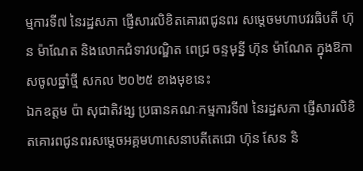ម្មការទី៧ នៃរដ្ឋសភា ផ្ញើសារលិខិតគោរពជូនពរ សម្តេចមហាបវរធិបតី ហ៊ុន ម៉ាណែត និងលោកជំទាវបណ្ឌិត ពេជ្រ ចន្ទមុន្នី ហ៊ុន ម៉ាណែត ក្នុងឱកាសចូលឆ្នាំថ្មី សកល ២០២៥ ខាងមុខនេះ
ឯកឧត្តម ប៉ា សុជាតិវង្ស ប្រធានគណៈកម្មការទី៧ នៃរដ្ឋសភា ផ្ញើសារលិខិតគោរពជូនពរសម្តេចអគ្គមហាសេនាបតីតេជោ ហ៊ុន សែន និ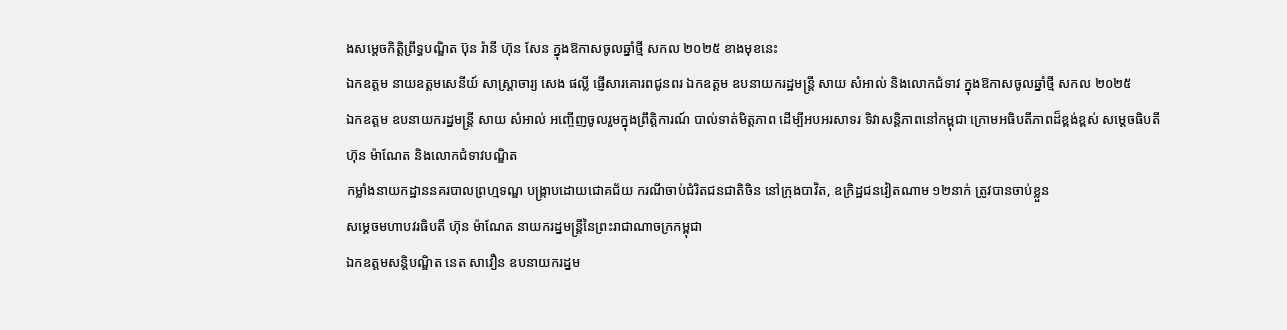ងសម្ដេចកិត្តិព្រឹទ្ធបណ្ឌិត ប៊ុន រ៉ានី ហ៊ុន សែន ក្នុងឱកាសចូលឆ្នាំថ្មី សកល ២០២៥ ខាងមុខនេះ
ឯកឧត្តម នាយឧត្តមសេនីយ៍ សាស្ត្រាចារ្យ សេង ផល្លី ផ្ញើសារគោរពជូនពរ ឯកឧត្ដម ឧបនាយករដ្ឋមន្ត្រី សាយ សំអាល់ និងលោកជំទាវ ក្នុងឱកាសចូលឆ្នាំថ្មី សកល ២០២៥
ឯកឧត្តម ឧបនាយករដ្នមន្ត្រី សាយ សំអាល់ អញ្ចើញចូលរួមក្នុងព្រឹត្តិការណ៍ បាល់ទាត់មិត្តភាព ដើម្បីអបអរសាទរ ទិវាសន្តិភាពនៅកម្ពុជា ក្រោមអធិបតីភាពដ៏ខ្ពង់ខ្ពស់ សម្តេចធិបតី ហ៊ុន ម៉ាណែត និងលោកជំទាវបណ្ឌិត
កម្លាំងនាយកដ្ឋាននគរបាលព្រហ្មទណ្ឌ បង្ក្រាបដោយជោគជ័យ ករណីចាប់ជំរិតជនជាតិចិន នៅក្រុងបាវិត, ឧក្រិដ្ឋជនវៀតណាម ១២នាក់ ត្រូវបានចាប់ខ្លួន
សម្ដេចមហាបវរធិបតី ហ៊ុន ម៉ាណែត នាយករដ្នមន្ត្រីនៃព្រះរាជាណាចក្រកម្ពុជា
ឯកឧត្តមសន្តិបណ្ឌិត នេត សាវឿន ឧបនាយករដ្នម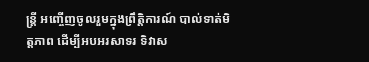ន្ត្រី អញ្ចើញចូលរួមក្នុងព្រឹត្តិការណ៍ បាល់ទាត់មិត្តភាព ដើម្បីអបអរសាទរ ទិវាស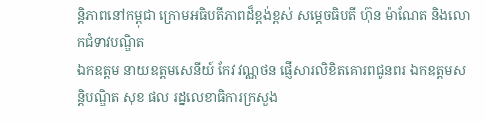ន្តិភាពនៅកម្ពុជា ក្រោមអធិបតីភាពដ៏ខ្ពង់ខ្ពស់ សម្តេចធិបតី ហ៊ុន ម៉ាណែត និងលោកជំទាវបណ្ឌិត
ឯកឧត្តម នាយឧត្តមសេនីយ៍ កែវ វណ្ណថន ផ្ញើសារលិខិតគោរពជូនពរ ឯកឧត្ដមសន្តិបណ្ឌិត សុខ ផល រដ្នលេខាធិការក្រសួង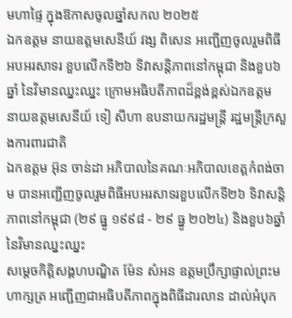មហាផ្ទៃ ក្នុងឱកាសចូលឆ្នាំសកល ២០២៥
ឯកឧត្តម នាយឧត្តមសេនីយ៍ វង្ស ពិសេន អញ្ជើញចូលរួមពិធីអបអរសាទរ ខួបលើកទី២៦ ទិវាសន្តិភាពនៅកម្ពុជា និងខួប៦ឆ្នាំ នៃវិមានឈ្នះឈ្នះ ក្រោមអធិបតីភាពដ៏ខ្ពង់ខ្ពស់ឯកឧត្តម នាយឧត្តមសេនីយ៍ ទៀ សីហា ឧបនាយករដ្ឋមន្ដ្រី រដ្ឋមន្រ្តីក្រសួងការពារជាតិ
ឯកឧត្តម អ៊ុន ចាន់ដា អភិបាលនៃគណៈអភិបាលខេត្តកំពង់ចាម បានអញ្ជើញចូលរួមពិធីអបអរសាទរខួបលើកទី២៦ ទិវាសន្តិភាពនៅកម្ពុជា (២៩ ធ្នូ ១៩៩៨ - ២៩ ធ្នូ ២០២៤) និងខួប៦ឆ្នាំ នៃវិមានឈ្នះឈ្នះ
សម្តេចកិត្តិសង្គហបណ្ឌិត ម៉ែន សំអន ឧត្តមប្រឹក្សាផ្ទាល់ព្រះមហាក្សត្រ អញ្ជើញជាអធិបតីភាពក្នុងពិធីដារលាន ដាល់អំបុក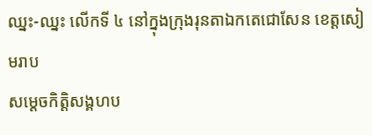ឈ្នះ-ឈ្នះ លើកទី ៤ នៅក្នុងក្រុងរុនតាឯកតេជោសែន ខេត្តសៀមរាប
សម្តេចកិត្តិសង្គហប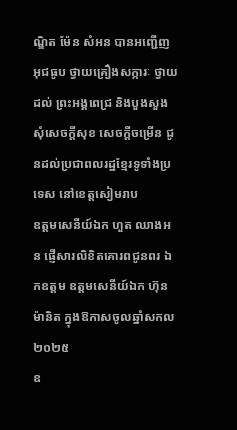ណ្ឌិត ម៉ែន សំអន បានអញ្ជើញអុជធូប ថ្វាយគ្រឿងសក្ការៈ ថ្វាយដល់ ព្រះអង្គពេជ្រ និងបួងសួងសុំសេចក្ដីសុខ សេចក្ដីចម្រើន ជូនដល់ប្រជាពលរដ្ឋខ្មែរទូទាំងប្រទេស នៅខេត្តសៀមរាប
ឧត្តមសេនីយ៍ឯក ហួត ឈាងអន ផ្ញើសារលិខិតគោរពជូនពរ ឯកឧត្ដម ឧត្ដមសេនីយ៍ឯក ហ៊ុន ម៉ានិត ក្នុងឱកាសចូលឆ្នាំសកល ២០២៥
ឧ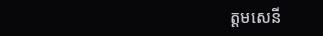ត្តមសេនី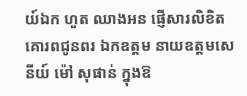យ៍ឯក ហួត ឈាងអន ផ្ញើសារលិខិតគោរពជូនពរ ឯកឧត្ដម នាយឧត្ដមសេនីយ៍ ម៉ៅ សុផាន់ ក្នុងឱ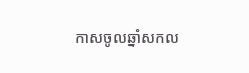កាសចូលឆ្នាំសកល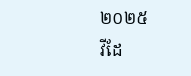២០២៥
វីដែ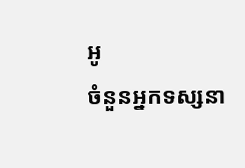អូ
ចំនួនអ្នកទស្សនា